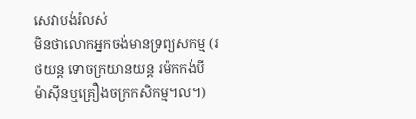សេវាបង់រំលស់
មិនថាលោកអ្នកចង់មានទ្រព្យសកម្ម (រថយន្ត ទោចក្រយានយន្ត រម៉កកង់បី ម៉ាស៊ីនឬគ្រឿងចក្រកសិកម្ម។ល។)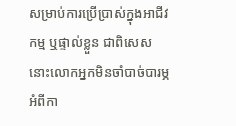សម្រាប់ការប្រើប្រាស់ក្នុងអាជីវកម្ម ឬផ្ទាល់ខ្លួន ជាពិសេសនោះលោកអ្នកមិនចាំបាច់បារម្ភអំពីកា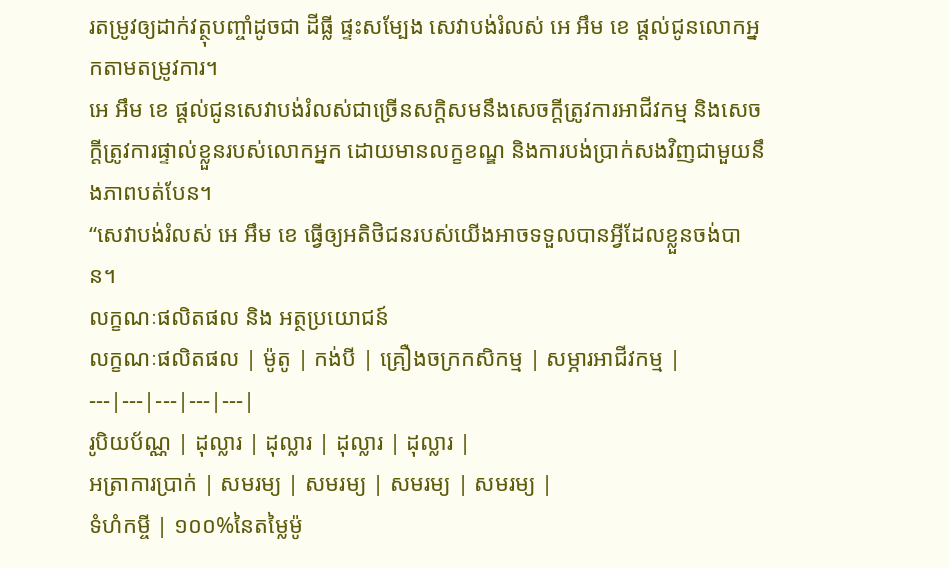រតម្រូវឲ្យដាក់វត្ថុបញ្ចាំដូចជា ដីធ្លី ផ្ទះសម្បែង សេវាបង់រំលស់ អេ អឹម ខេ ផ្តល់ជូនលោកអ្នកតាមតម្រូវការ។
អេ អឹម ខេ ផ្តល់ជូនសេវាបង់រំលស់ជាច្រើនសក្តិសមនឹងសេចក្តីត្រូវការអាជីវកម្ម និងសេចក្តីត្រូវការផ្ទាល់ខ្លួនរបស់លោកអ្នក ដោយមានលក្ខខណ្ឌ និងការបង់ប្រាក់សងវិញជាមួយនឹងភាពបត់បែន។
“សេវាបង់រំលស់ អេ អឹម ខេ ធ្វើឲ្យអតិថិជនរបស់យើងអាចទទួលបានអ្វីដែលខ្លួនចង់បាន។
លក្ខណៈផលិតផល និង អត្ថប្រយោជន៍
លក្ខណៈផលិតផល | ម៉ូតូ | កង់បី | គ្រឿងចក្រកសិកម្ម | សម្ភារអាជីវកម្ម |
---|---|---|---|---|
រូបិយប័ណ្ណ | ដុល្លារ | ដុល្លារ | ដុល្លារ | ដុល្លារ |
អត្រាការប្រាក់ | សមរម្យ | សមរម្យ | សមរម្យ | សមរម្យ |
ទំហំកម្ចី | ១០០%នៃតម្លៃម៉ូ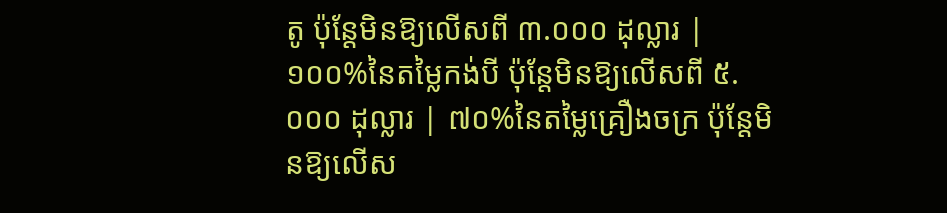តូ ប៉ុន្តែមិនឱ្យលើសពី ៣.០០០ ដុល្លារ | ១០០%នៃតម្លៃកង់បី ប៉ុន្តែមិនឱ្យលើសពី ៥.០០០ ដុល្លារ | ៧០%នៃតម្លៃគ្រឿងចក្រ ប៉ុន្តែមិនឱ្យលើស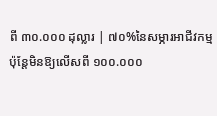ពី ៣០.០០០ ដុល្លារ | ៧០%នៃសម្ភារអាជីវកម្ម ប៉ុន្តែមិនឱ្យលើសពី ១០០.០០០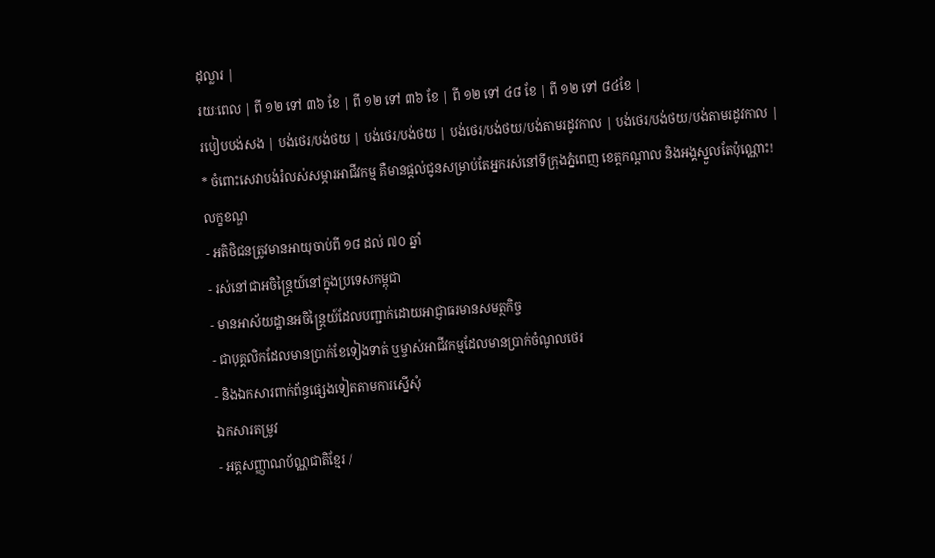ដុល្លារ |
រយៈពេល | ពី ១២ ទៅ ៣៦ ខែ | ពី ១២ ទៅ ៣៦ ខែ | ពី ១២ ទៅ ៤៨ ខែ | ពី ១២ ទៅ ៨៤ខែ |
របៀបបង់សង | បង់ថេរ/បង់ថយ | បង់ថេរ/បង់ថយ | បង់ថេរ/បង់ថយ/បង់តាមរដូវកាល | បង់ថេរ/បង់ថយ/បង់តាមរដូវកាល |
* ចំពោះសេវាបង់រំលស់សម្ភារអាជីវកម្ម គឺមានផ្តល់ជូនសម្រាប់តែអ្នករស់នៅទីក្រុងភ្នំពេញ ខេត្តកណ្តាល និងអង្គស្នួលតែប៉ុណ្ណោះ!
លក្ខខណ្ឌ
- អតិថិជនត្រូវមានអាយុចាប់ពី ១៨ ដល់ ៧០ ឆ្នាំ
- រស់នៅជាអចិន្ត្រៃយ៍នៅក្នុងប្រទេសកម្ពុជា
- មានអាស័យដ្ឋានអចិន្រ្តៃយ៍ដែលបញ្ជាក់ដោយអាជ្ញាធរមានសមត្ថកិច្ច
- ជាបុគ្គលិកដែលមានប្រាក់ខែទៀងទាត់ ឬម្ចាស់អាជីវកម្មដែលមានប្រាក់ចំណូលថេរ
- និងឯកសារពាក់ព័ន្ធផ្សេងទៀតតាមការស្នើសុំ
ឯកសារតម្រូវ
- អត្តសញ្ញាណប័ណ្ណជាតិខ្មែរ /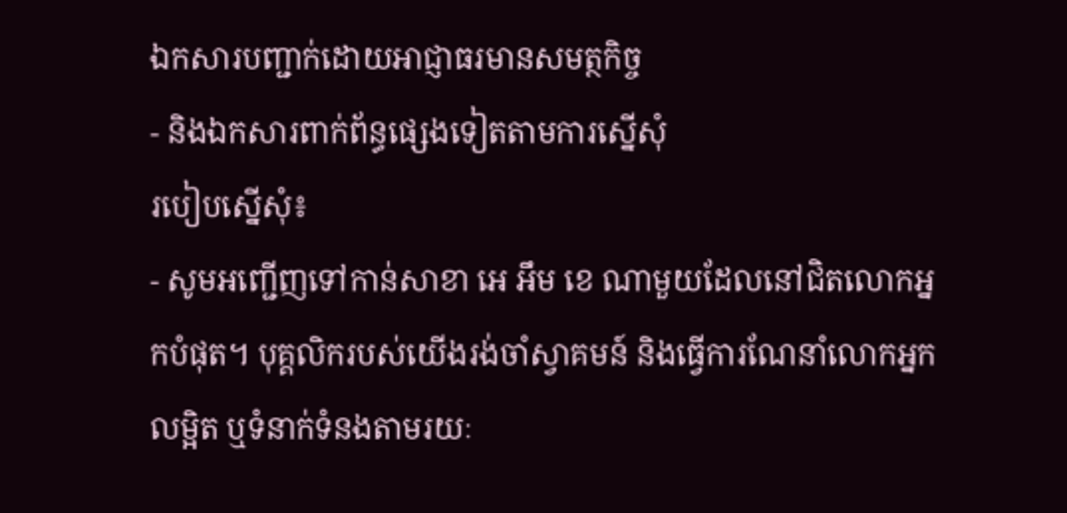ឯកសារបញ្ជាក់ដោយអាជ្ញាធរមានសមត្ថកិច្ច
- និងឯកសារពាក់ព័ន្ធផ្សេងទៀតតាមការស្នើសុំ
របៀបស្នើសុំ៖
- សូមអញ្ជើញទៅកាន់សាខា អេ អឹម ខេ ណាមួយដែលនៅជិតលោកអ្នកបំផុត។ បុគ្គលិករបស់យើងរង់ចាំស្វាគមន៍ និងធ្វើការណែនាំលោកអ្នកលម្អិត ឬទំនាក់ទំនងតាមរយៈ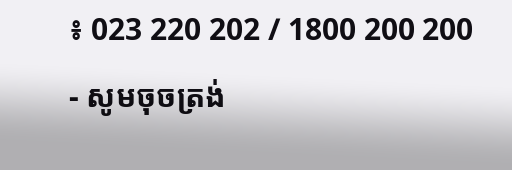៖ 023 220 202 / 1800 200 200
- សូមចុចត្រង់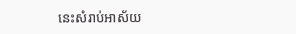នេះសំរាប់អាស័យ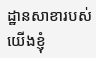ដ្ឋានសាខារបស់យើងខ្ញុំ